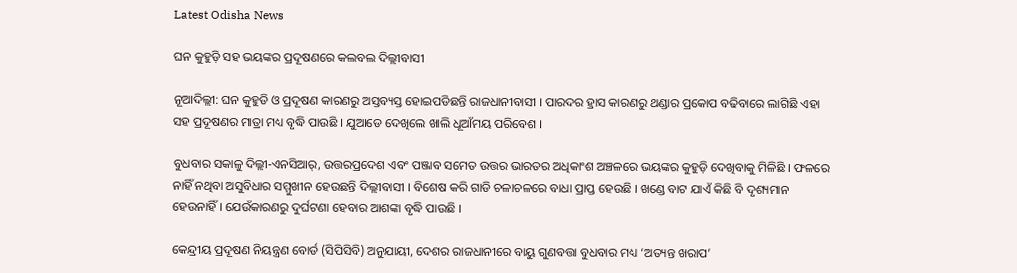Latest Odisha News

ଘନ କୁହୁଡ଼ି ସହ ଭୟଙ୍କର ପ୍ରଦୂଷଣରେ କଲବଲ ଦିଲ୍ଲୀବାସୀ

ନୂଆଦିଲ୍ଲୀ: ଘନ କୁହୁଡି ଓ ପ୍ରଦୂଷଣ କାରଣରୁ ଅସ୍ତବ୍ୟସ୍ତ ହୋଇପଡିଛନ୍ତି ରାଜଧାନୀବାସୀ । ପାରଦର ହ୍ରାସ କାରଣରୁ ଥଣ୍ଡାର ପ୍ରକୋପ ବଢିବାରେ ଲାଗିଛି ଏହା ସହ ପ୍ରଦୂଷଣର ମାତ୍ରା ମଧ୍ୟ ବୃଦ୍ଧି ପାଉଛି । ଯୁଆଡେ ଦେଖିଲେ ଖାଲି ଧୂଆଁମୟ ପରିବେଶ ।

ବୁଧବାର ସକାଳୁ ଦିଲ୍ଲୀ-ଏନସିଆର୍‌, ଉତ୍ତରପ୍ରଦେଶ ଏବଂ ପଞ୍ଜାବ ସମେତ ଉତ୍ତର ଭାରତର ଅଧିକାଂଶ ଅଞ୍ଚଳରେ ଭୟଙ୍କର କୁହୁଡ଼ି ଦେଖିବାକୁ ମିଳିଛି । ଫଳରେ ନାହିଁ ନଥିବା ଅସୁବିଧାର ସମ୍ମୁଖୀନ ହେଉଛନ୍ତି ଦିଲ୍ଲୀବାସୀ । ବିଶେଷ କରି ଗାଡି ଚଳାଚଳରେ ବାଧା ପ୍ରାପ୍ତ ହେଉଛି । ଖଣ୍ଡେ ବାଟ ଯାଏଁ କିଛି ବି ଦୃଶ୍ୟମାନ ହେଉନାହିଁ । ଯେଉଁକାରଣରୁ ଦୁର୍ଘଟଣା ହେବାର ଆଶଙ୍କା ବୃଦ୍ଧି ପାଉଛି ।

କେନ୍ଦ୍ରୀୟ ପ୍ରଦୂଷଣ ନିୟନ୍ତ୍ରଣ ବୋର୍ଡ (ସିପିସିବି) ଅନୁଯାୟୀ, ଦେଶର ରାଜଧାନୀରେ ବାୟୁ ଗୁଣବତ୍ତା ବୁଧବାର ମଧ୍ୟ ‘ଅତ୍ୟନ୍ତ ଖରାପ’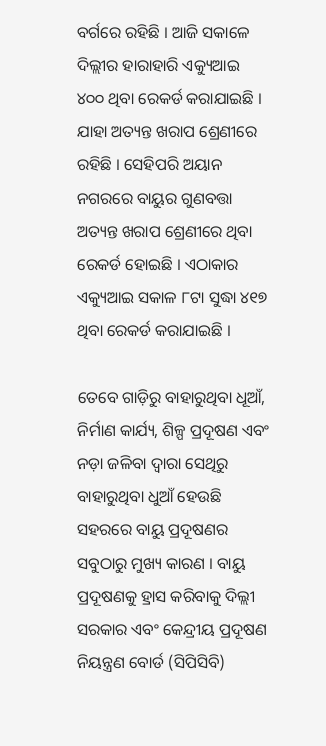ବର୍ଗରେ ରହିଛି । ଆଜି ସକାଳେ ଦିଲ୍ଲୀର ହାରାହାରି ଏକ୍ୟୁଆଇ ୪୦୦ ଥିବା ରେକର୍ଡ କରାଯାଇଛି । ଯାହା ଅତ୍ୟନ୍ତ ଖରାପ ଶ୍ରେଣୀରେ ରହିଛି । ସେହିପରି ଅୟାନ ନଗରରେ ବାୟୁର ଗୁଣବତ୍ତା ଅତ୍ୟନ୍ତ ଖରାପ ଶ୍ରେଣୀରେ ଥିବା ରେକର୍ଡ ହୋଇଛି । ଏଠାକାର ଏକ୍ୟୁଆଇ ସକାଳ ୮ଟା ସୁଦ୍ଧା ୪୧୭ ଥିବା ରେକର୍ଡ କରାଯାଇଛି ।

ତେବେ ଗାଡ଼ିରୁ ବାହାରୁଥିବା ଧୂଆଁ, ନିର୍ମାଣ କାର୍ଯ୍ୟ, ଶିଳ୍ପ ପ୍ରଦୂଷଣ ଏବଂ ନଡ଼ା ଜଳିବା ଦ୍ବାରା ସେଥିରୁ ବାହାରୁଥିବା ଧୁଆଁ ହେଉଛି ସହରରେ ବାୟୁ ପ୍ରଦୂଷଣର ସବୁଠାରୁ ମୁଖ୍ୟ କାରଣ । ବାୟୁ ପ୍ରଦୂଷଣକୁ ହ୍ରାସ କରିବାକୁ ଦିଲ୍ଲୀ ସରକାର ଏବଂ କେନ୍ଦ୍ରୀୟ ପ୍ରଦୂଷଣ ନିୟନ୍ତ୍ରଣ ବୋର୍ଡ (ସିପିସିବି)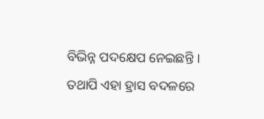ବିଭିନ୍ନ ପଦକ୍ଷେପ ନେଇଛନ୍ତି । ତଥାପି ଏହା ହ୍ରାସ ବଦଳରେ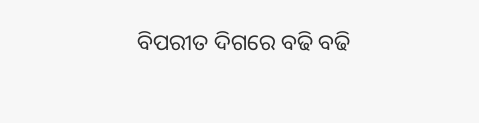ବିପରୀତ ଦିଗରେ ବଢି ବଢି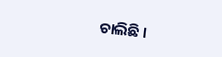ଚାଲିଛି ।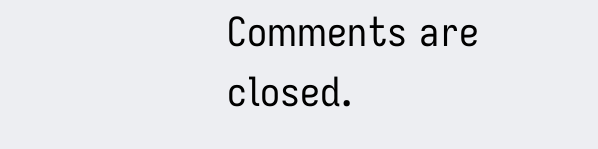Comments are closed.